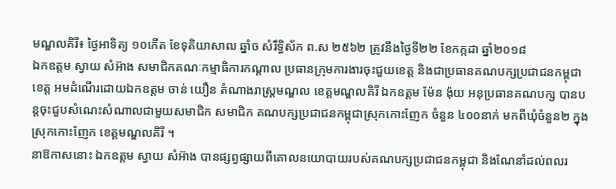មណ្ឌលគិរី៖ ថ្ងៃអាទិត្យ ១០កើត ខែទុតិយាសាឍ ឆ្នាំច សំរឹទ្ធិស័ក ព.ស ២៥៦២ ត្រូវនឹងថ្ងៃទី២២ ខែកក្កដា ឆ្នាំ២០១៨
ឯកឧត្តម ស្វាយ សំអ៊ាង សមាជិកគណៈកម្មាធិការកណ្តាល ប្រធានក្រុមការងារចុះជួយខេត្ត និងជាប្រធានគណបក្សប្រជាជនកម្ពុជាខេត្ត អមដំណើរដោយឯកឧត្តម ចាន់ យឿន តំណាងរាស្រ្តមណ្ឌល ខេត្តមណ្ឌលគិរី ឯកឧត្តម ម៉ែន ង៉ុយ អនុប្រធានគណបក្ស បានបន្តចុះជួបសំណេះសំណាលជាមួយសមាជិក សមាជិក គណបក្សប្រជាជនកម្ពុជាស្រុកកោះញែក ចំនួន ៤០០នាក់ មកពីឃុំចំនួន២ ក្នុងស្រុកកោះញែក ខេត្តមណ្ឌលគិរី ។
នាឱកាសនោះ ឯកឧត្តម ស្វាយ សំអ៊ាង បានផ្សព្វផ្សាយពីគោលនយោបាយរបស់គណបក្សប្រជាជនកម្ពុជា និងណែនាំដល់ពលរ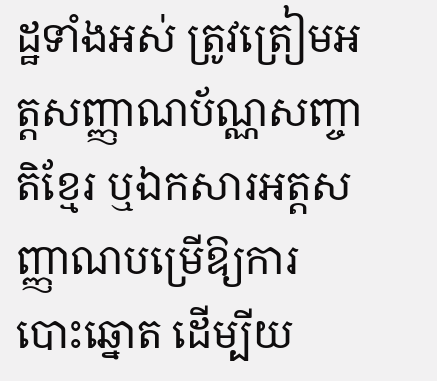ដ្ឋទាំងអស់ ត្រូវត្រៀមអត្តសញ្ញាណប័ណ្ណសញ្ចាតិខ្មែរ ឬឯកសារអត្តសញ្ញាណបម្រើឱ្យការបោះឆ្នោត ដើម្បីយ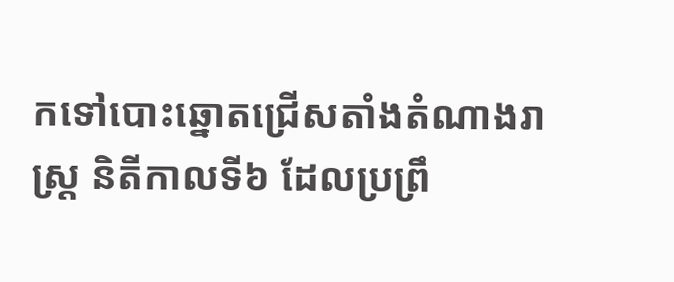កទៅបោះឆ្នោតជ្រើសតាំងតំណាងរាស្រ្ត និតីកាលទី៦ ដែលប្រព្រឹ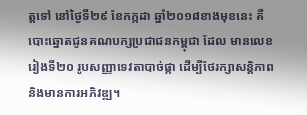ត្តទៅ នៅថ្ងៃទី២៩ ខែកក្កដា ឆ្នាំ២០១៨ខាងមុខនេះ គឺបោះឆ្នោតជូនគណបក្សប្រជាជនកម្ពុជា ដែល មានលេខរៀងទី២០ រូបសញ្ញាទេវតាបាច់ផ្កា ដើម្បីថែរក្សាសន្តិភាព និងមានការអភិវឌ្ឍ។